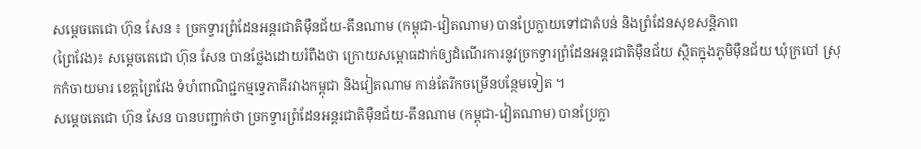សម្តេចតេជោ ហ៊ុន សែន ៖ ច្រកទ្វារព្រំដែនអន្តរជាតិម៉ឺនជ័យ-តឹនណាម (កម្ពុជា-វៀតណាម) បានប្រែក្លាយទៅជាតំបន់ និងព្រំដែនសុខសន្តិភាព
(ព្រៃវែង)៖ សម្ដេចតេជោ ហ៊ុន សែន បានថ្លែងដោយរំពឹងថា ក្រោយសម្ពោធដាក់ឲ្យដំណើរការនូវច្រកទ្វារព្រំដែនអន្តរជាតិម៉ឺនជ័យ ស្ថិតក្នុងភូមិម៉ឺនជ័យ ឃុំក្របៅ ស្រុកកំចាយមារ ខេត្តព្រៃវែង ទំហំពាណិជ្ជកម្មទ្វេភាគីរវាងកម្ពុជា និងវៀតណាម កាន់តែរីកចម្រើនបន្ថែមទៀត ។
សម្តេចតេជោ ហ៊ុន សែន បានបញ្ជាក់ថា ច្រកទ្វារព្រំដែនអន្តរជាតិម៉ឺនជ័យ-តឹនណាម (កម្ពុជា-វៀតណាម) បានប្រែក្លា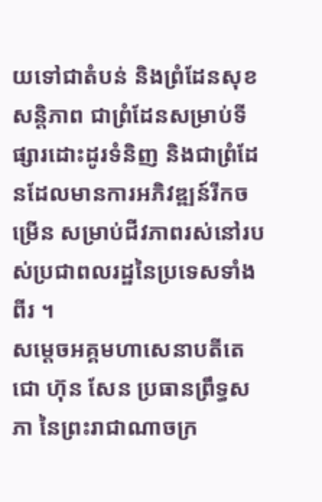យទៅជាតំបន់ និងព្រំដែនសុខសន្តិភាព ជាព្រំដែនសម្រាប់ទីផ្សារដោះដូរទំនិញ និងជាព្រំដែនដែលមានការអភិវឌ្ឍន៍រីកចម្រើន សម្រាប់ជីវភាពរស់នៅរបស់ប្រជាពលរដ្ឋនៃប្រទេសទាំងពីរ ។
សម្តេចអគ្គមហាសេនាបតីតេជោ ហ៊ុន សែន ប្រធានព្រឹទ្ធសភា នៃព្រះរាជាណាចក្រ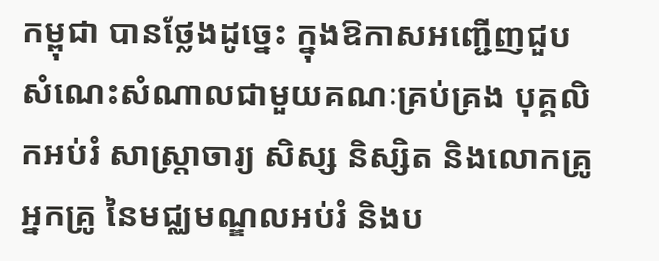កម្ពុជា បានថ្លែងដូច្នេះ ក្នុងឱកាសអញ្ជើញជួបសំណេះសំណាលជាមួយគណៈគ្រប់គ្រង បុគ្គលិកអប់រំ សាស្ត្រាចារ្យ សិស្ស និស្សិត និងលោកគ្រូ អ្នកគ្រូ នៃមជ្ឈមណ្ឌលអប់រំ និងប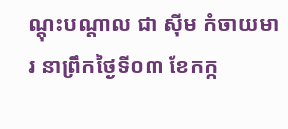ណ្តុះបណ្តាល ជា ស៊ីម កំចាយមារ នាព្រឹកថ្ងៃទី០៣ ខែកក្ក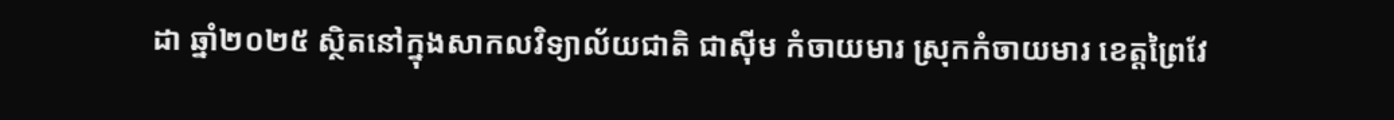ដា ឆ្នាំ២០២៥ ស្ថិតនៅក្នុងសាកលវិទ្យាល័យជាតិ ជាស៊ីម កំចាយមារ ស្រុកកំចាយមារ ខេត្តព្រៃវែ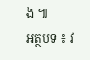ង ៕
អត្ថបទ ៖ វ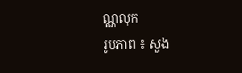ណ្ណលុក
រូបភាព ៖ សួង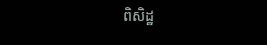ពិសិដ្ឋ